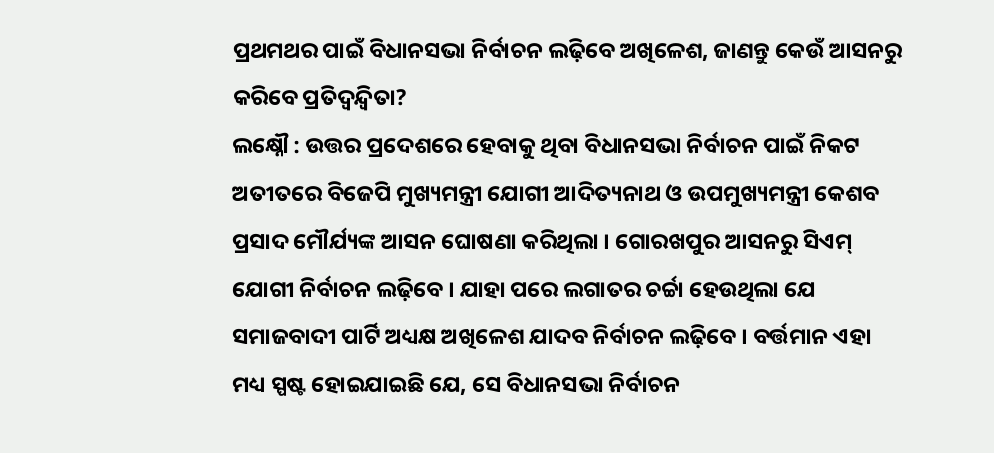ପ୍ରଥମଥର ପାଇଁ ବିଧାନସଭା ନିର୍ବାଚନ ଲଢ଼ିବେ ଅଖିଳେଶ, ଜାଣନ୍ତୁ କେଉଁ ଆସନରୁ କରିବେ ପ୍ରତିଦ୍ୱନ୍ଦ୍ୱିତା?
ଲକ୍ଷ୍ନୌ : ଉତ୍ତର ପ୍ରଦେଶରେ ହେବାକୁ ଥିବା ବିଧାନସଭା ନିର୍ବାଚନ ପାଇଁ ନିକଟ ଅତୀତରେ ବିଜେପି ମୁଖ୍ୟମନ୍ତ୍ରୀ ଯୋଗୀ ଆଦିତ୍ୟନାଥ ଓ ଉପମୁଖ୍ୟମନ୍ତ୍ରୀ କେଶବ ପ୍ରସାଦ ମୌର୍ଯ୍ୟଙ୍କ ଆସନ ଘୋଷଣା କରିଥିଲା । ଗୋରଖପୁର ଆସନରୁ ସିଏମ୍ ଯୋଗୀ ନିର୍ବାଚନ ଲଢ଼ିବେ । ଯାହା ପରେ ଲଗାତର ଚର୍ଚ୍ଚା ହେଉଥିଲା ଯେ ସମାଜବାଦୀ ପାର୍ଟି ଅଧ୍ୟକ୍ଷ ଅଖିଳେଶ ଯାଦବ ନିର୍ବାଚନ ଲଢ଼ିବେ । ବର୍ତ୍ତମାନ ଏହା ମଧ୍ୟ ସ୍ପଷ୍ଟ ହୋଇଯାଇଛି ଯେ, ସେ ବିଧାନସଭା ନିର୍ବାଚନ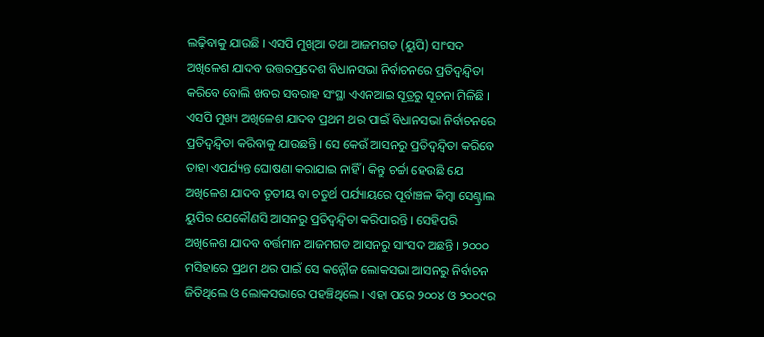ଲଢ଼ିବାକୁ ଯାଉଛି । ଏସପି ମୁଖିଆ ତଥା ଆଜମଗଡ (ୟୁପି) ସାଂସଦ ଅଖିଳେଶ ଯାଦବ ଉତ୍ତରପ୍ରଦେଶ ବିଧାନସଭା ନିର୍ବାଚନରେ ପ୍ରତିଦ୍ୱନ୍ଦ୍ୱିତା କରିବେ ବୋଲି ଖବର ସବରାହ ସଂସ୍ଥା ଏଏନଆଇ ସୂତ୍ରରୁ ସୂଚନା ମିଳିଛି ।
ଏସପି ମୁଖ୍ୟ ଅଖିଳେଶ ଯାଦବ ପ୍ରଥମ ଥର ପାଇଁ ବିଧାନସଭା ନିର୍ବାଚନରେ ପ୍ରତିଦ୍ୱନ୍ଦ୍ୱିତା କରିବାକୁ ଯାଉଛନ୍ତି । ସେ କେଉଁ ଆସନରୁ ପ୍ରତିଦ୍ୱନ୍ଦ୍ୱିତା କରିବେ ତାହା ଏପର୍ଯ୍ୟନ୍ତ ଘୋଷଣା କରାଯାଇ ନାହିଁ । କିନ୍ତୁ ଚର୍ଚ୍ଚା ହେଉଛି ଯେ ଅଖିଳେଶ ଯାଦବ ତୃତୀୟ ବା ଚତୁର୍ଥ ପର୍ଯ୍ୟାୟରେ ପୂର୍ବାଞ୍ଚଳ କିମ୍ବା ସେଣ୍ଟ୍ରାଲ ୟୁପିର ଯେକୌଣସି ଆସନରୁ ପ୍ରତିଦ୍ୱନ୍ଦ୍ୱିତା କରିପାରନ୍ତି । ସେହିପରି ଅଖିଳେଶ ଯାଦବ ବର୍ତ୍ତମାନ ଆଜମଗଡ ଆସନରୁ ସାଂସଦ ଅଛନ୍ତି । ୨୦୦୦ ମସିହାରେ ପ୍ରଥମ ଥର ପାଇଁ ସେ କନ୍ନୌଜ ଲୋକସଭା ଆସନରୁ ନିର୍ବାଚନ ଜିତିଥିଲେ ଓ ଲୋକସଭାରେ ପହଞ୍ଚିଥିଲେ । ଏହା ପରେ ୨୦୦୪ ଓ ୨୦୦୯ର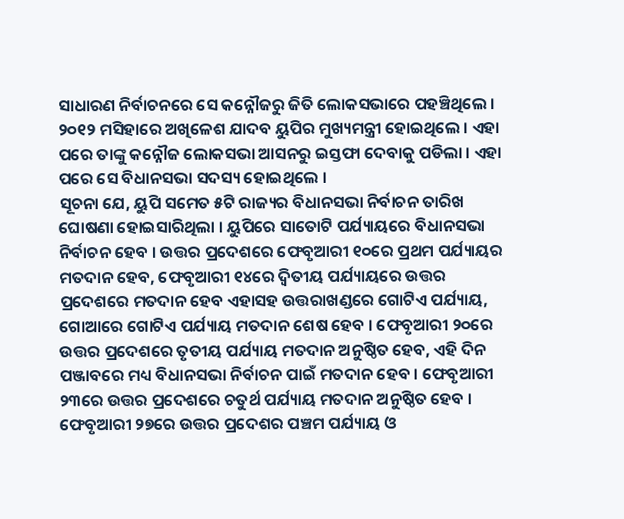ସାଧାରଣ ନିର୍ବାଚନରେ ସେ କନ୍ନୌଜରୁ ଜିତି ଲୋକସଭାରେ ପହଞ୍ଚିଥିଲେ । ୨୦୧୨ ମସିହାରେ ଅଖିଳେଶ ଯାଦବ ୟୁପିର ମୁଖ୍ୟମନ୍ତ୍ରୀ ହୋଇଥିଲେ । ଏହା ପରେ ତାଙ୍କୁ କନ୍ନୌଜ ଲୋକସଭା ଆସନରୁ ଇସ୍ତଫା ଦେବାକୁ ପଡିଲା । ଏହା ପରେ ସେ ବିଧାନସଭା ସଦସ୍ୟ ହୋଇଥିଲେ ।
ସୂଚନା ଯେ, ୟୁପି ସମେତ ୫ଟି ରାଜ୍ୟର ବିଧାନସଭା ନିର୍ବାଚନ ତାରିଖ ଘୋଷଣା ହୋଇସାରିଥିଲା । ୟୁପିରେ ସାତୋଟି ପର୍ଯ୍ୟାୟରେ ବିଧାନସଭା ନିର୍ବାଚନ ହେବ । ଉତ୍ତର ପ୍ରଦେଶରେ ଫେବୃଆରୀ ୧୦ରେ ପ୍ରଥମ ପର୍ଯ୍ୟାୟର ମତଦାନ ହେବ, ଫେବୃଆରୀ ୧୪ରେ ଦ୍ୱିତୀୟ ପର୍ଯ୍ୟାୟରେ ଉତ୍ତର ପ୍ରଦେଶରେ ମତଦାନ ହେବ ଏହାସହ ଉତ୍ତରାଖଣ୍ଡରେ ଗୋଟିଏ ପର୍ଯ୍ୟାୟ, ଗୋଆରେ ଗୋଟିଏ ପର୍ଯ୍ୟାୟ ମତଦାନ ଶେଷ ହେବ । ଫେବୃଆରୀ ୨୦ରେ ଉତ୍ତର ପ୍ରଦେଶରେ ତୃତୀୟ ପର୍ଯ୍ୟାୟ ମତଦାନ ଅନୁଷ୍ଠିତ ହେବ, ଏହି ଦିନ ପଞ୍ଜାବରେ ମଧ୍ୟ ବିଧାନସଭା ନିର୍ବାଚନ ପାଇଁ ମତଦାନ ହେବ । ଫେବୃଆରୀ ୨୩ରେ ଉତ୍ତର ପ୍ରଦେଶରେ ଚତୁର୍ଥ ପର୍ଯ୍ୟାୟ ମତଦାନ ଅନୁଷ୍ଠିତ ହେବ । ଫେବୃଆରୀ ୨୭ରେ ଉତ୍ତର ପ୍ରଦେଶର ପଞ୍ଚମ ପର୍ଯ୍ୟାୟ ଓ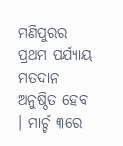ମଣିପୁରର ପ୍ରଥମ ପର୍ଯ୍ୟାୟ ମତଦାନ ଅନୁଷ୍ଠିତ ହେବ । ମାର୍ଚ୍ଚ ୩ରେ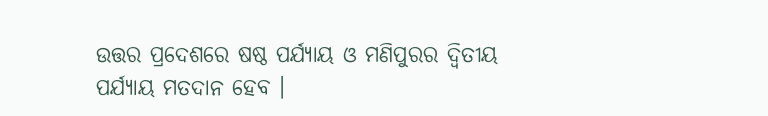ଉତ୍ତର ପ୍ରଦେଶରେ ଷଷ୍ଠ ପର୍ଯ୍ୟାୟ ଓ ମଣିପୁରର ଦ୍ୱିତୀୟ ପର୍ଯ୍ୟାୟ ମତଦାନ ହେବ ।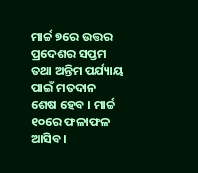ମାର୍ଚ୍ଚ ୭ରେ ଉତ୍ତର ପ୍ରଦେଶର ସପ୍ତମ ତଥା ଅନ୍ତିମ ପର୍ଯ୍ୟାୟ ପାଇଁ ମତଦାନ ଶେଷ ହେବ । ମାର୍ଚ୍ଚ ୧୦ରେ ଫଳାଫଳ ଆସିବ।